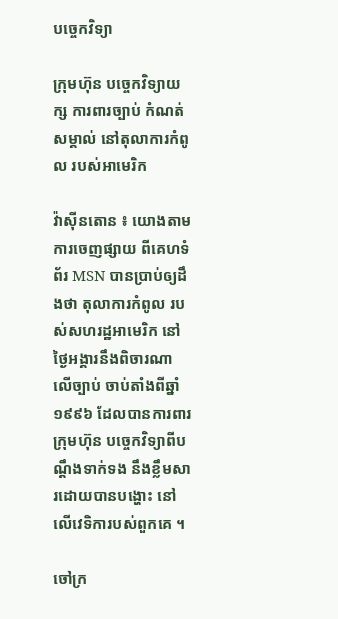បច្ចេកវិទ្យា

ក្រុមហ៊ុន បច្ចេកវិទ្យាយក្ស ការពារច្បាប់ កំណត់សម្គាល់ នៅតុលាការកំពូល របស់អាមេរិក

វ៉ាស៊ីនតោន ៖ យោងតាមការចេញផ្សាយ ពីគេហទំព័រ MSN បានប្រាប់ឲ្យដឹងថា តុលាការកំពូល របស់សហរដ្ឋអាមេរិក នៅថ្ងៃអង្គារនឹងពិចារណា លើច្បាប់ ចាប់តាំងពីឆ្នាំ ១៩៩៦ ដែលបានការពារក្រុមហ៊ុន បច្ចេកវិទ្យាពីបណ្តឹងទាក់ទង នឹងខ្លឹមសារដោយបានបង្ហោះ នៅលើវេទិការបស់ពួកគេ ។

ចៅក្រ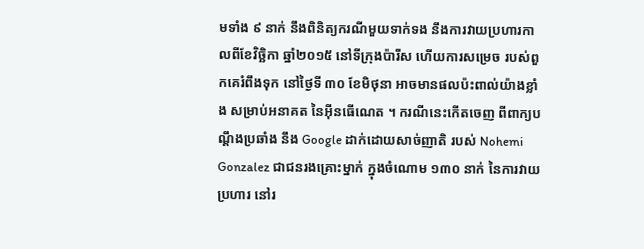មទាំង ៩ នាក់ នឹងពិនិត្យករណីមួយទាក់ទង នឹងការវាយប្រហារកាលពីខែវិច្ឆិកា ឆ្នាំ២០១៥ នៅទីក្រុងប៉ារីស ហើយការសម្រេច របស់ពួកគេរំពឹងទុក នៅថ្ងៃទី ៣០ ខែមិថុនា អាចមានផលប៉ះពាល់យ៉ាងខ្លាំង សម្រាប់អនាគត នៃអ៊ីនធើណេត ។ ករណីនេះកើតចេញ ពីពាក្យបណ្ដឹងប្រឆាំង នឹង Google ដាក់ដោយសាច់ញាតិ របស់ Nohemi Gonzalez ជាជនរងគ្រោះម្នាក់ ក្នុងចំណោម ១៣០ នាក់ នៃការវាយប្រហារ នៅរ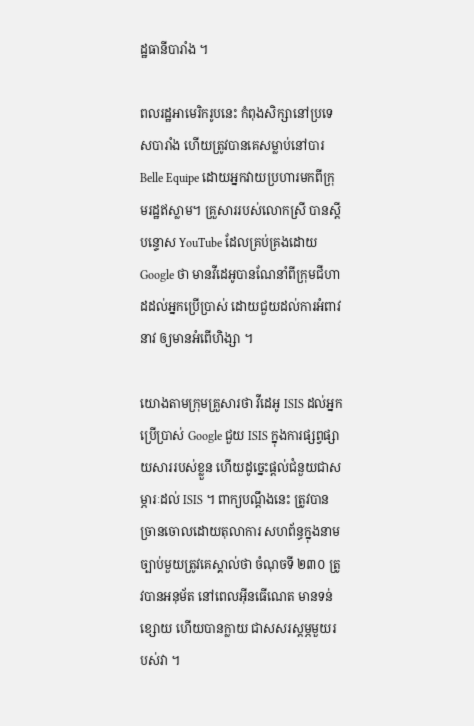ដ្ឋធានីបារាំង ។

ពលរដ្ឋអាមេរិករូបនេះ កំពុងសិក្សានៅប្រទេសបារាំង ហើយត្រូវបានគេសម្លាប់នៅបារ Belle Equipe ដោយអ្នកវាយប្រហារមកពីក្រុមរដ្ឋឥស្លាម។ គ្រួសាររបស់លោកស្រី បានស្តីបន្ទោស YouTube ដែលគ្រប់គ្រងដោយ Google ថា មានវីដេអូបានណែនាំពីក្រុមជីហាដដល់អ្នកប្រើប្រាស់ ដោយជួយដល់ការអំពាវនាវ ឲ្យមានអំពើហិង្សា ។

យោងតាមក្រុមគ្រួសារថា វីដេអូ ISIS ដល់អ្នកប្រើប្រាស់ Google ជួយ ISIS ក្នុងការផ្សព្វផ្សាយសាររបស់ខ្លួន ហើយដូច្នេះផ្តល់ជំនួយជាសម្ភារៈដល់ ISIS ។ ពាក្យបណ្តឹងនេះ ត្រូវបានច្រានចោលដោយតុលាការ សហព័ន្ធក្នុងនាមច្បាប់មួយត្រូវគេស្គាល់ថា ចំណុចទី ២៣០ ត្រូវបានអនុម័ត នៅពេលអ៊ីនធើណេត មានទន់ខ្សោយ ហើយបានក្លាយ ជាសសរស្តម្ភមួយរបស់វា ។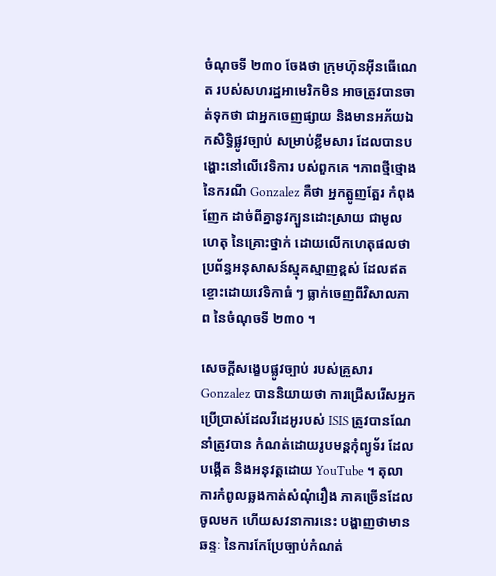ចំណុចទី ២៣០ ចែងថា ក្រុមហ៊ុនអ៊ីនធើណេត របស់សហរដ្ឋអាមេរិកមិន អាចត្រូវបានចាត់ទុកថា ជាអ្នកចេញផ្សាយ និងមានអភ័យឯកសិទ្ធិផ្លូវច្បាប់ សម្រាប់ខ្លឹមសារ ដែលបានបង្ហោះនៅលើវេទិការ បស់ពួកគេ ។ភាពថ្មីថ្មោង នៃករណី Gonzalez គឺថា អ្នកត្អូញត្អែរ កំពុងញែក ដាច់ពីគ្នានូវក្បួនដោះស្រាយ ជាមូលហេតុ នៃគ្រោះថ្នាក់ ដោយលើកហេតុផលថា ប្រព័ន្ធអនុសាសន៍ស្មុគស្មាញខ្ពស់ ដែលឥតខ្ចោះដោយវេទិកាធំ ៗ ធ្លាក់ចេញពីវិសាលភាព នៃចំណុចទី ២៣០ ។

សេចក្តីសង្ខេបផ្លូវច្បាប់ របស់គ្រួសារ Gonzalez បាននិយាយថា ការជ្រើសរើសអ្នកប្រើប្រាស់ដែលវីដេអូរបស់ ISIS ត្រូវបានណែនាំត្រូវបាន កំណត់ដោយរូបមន្តកុំព្យូទ័រ ដែលបង្កើត និងអនុវត្តដោយ YouTube ។ តុលាការកំពូលឆ្លងកាត់សំណុំរឿង ភាគច្រើនដែលចូលមក ហើយសវនាការនេះ បង្ហាញថាមានឆន្ទៈ នៃការកែប្រែច្បាប់កំណត់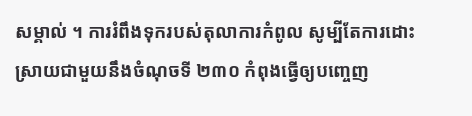សម្គាល់ ។ ការរំពឹងទុករបស់តុលាការកំពូល សូម្បីតែការដោះស្រាយជាមួយនឹងចំណុចទី ២៣០ កំពុងធ្វើឲ្យបញ្ចេញ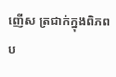ញើស ត្រជាក់ក្នុងពិភពប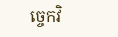ច្ចេកវិ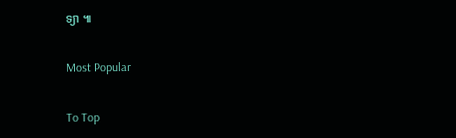ទ្យា ៕

Most Popular

To Top